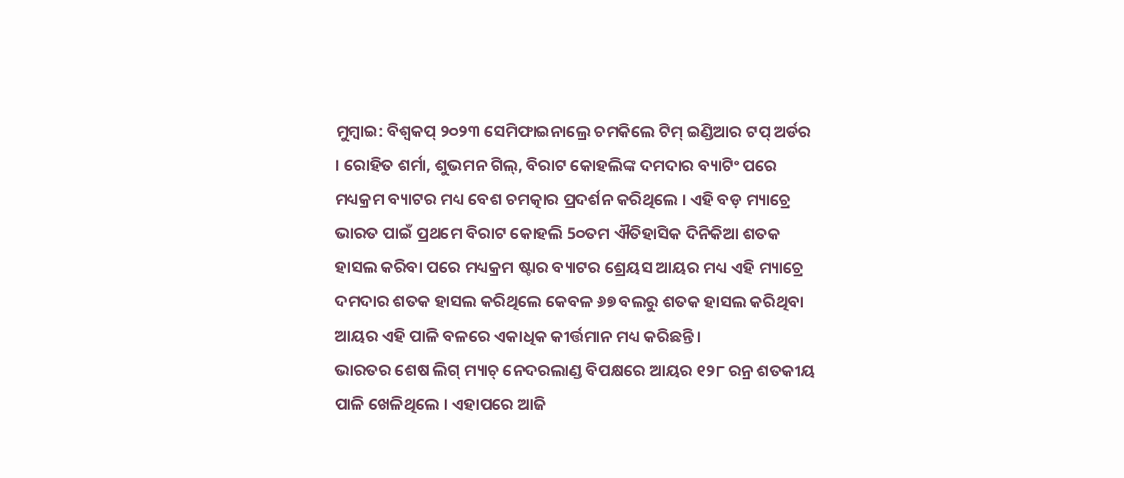ମୁମ୍ବାଇ: ବିଶ୍ବକପ୍ ୨୦୨୩ ସେମିଫାଇନାଲ୍ରେ ଚମକିଲେ ଟିମ୍ ଇଣ୍ଡିଆର ଟପ୍ ଅର୍ଡର । ରୋହିତ ଶର୍ମା, ଶୁଭମନ ଗିଲ୍, ବିରାଟ କୋହଲିଙ୍କ ଦମଦାର ବ୍ୟାଟିଂ ପରେ ମଧ୍ୟକ୍ରମ ବ୍ୟାଟର ମଧ୍ୟ ବେଶ ଚମତ୍କାର ପ୍ରଦର୍ଶନ କରିଥିଲେ । ଏହି ବଡ଼ ମ୍ୟାଚ୍ରେ ଭାରତ ପାଇଁ ପ୍ରଥମେ ବିରାଟ କୋହଲି 5୦ତମ ଐତିହାସିକ ଦିନିକିଆ ଶତକ ହାସଲ କରିବା ପରେ ମଧ୍ୟକ୍ରମ ଷ୍ଟାର ବ୍ୟାଟର ଶ୍ରେୟସ ଆୟର ମଧ୍ୟ ଏହି ମ୍ୟାଚ୍ରେ ଦମଦାର ଶତକ ହାସଲ କରିଥିଲେ କେବଳ ୬୭ ବଲରୁ ଶତକ ହାସଲ କରିଥିବା ଆୟର ଏହି ପାଳି ବଳରେ ଏକାଧିକ କୀର୍ତ୍ତମାନ ମଧ୍ୟ କରିଛନ୍ତି ।
ଭାରତର ଶେଷ ଲିଗ୍ ମ୍ୟାଚ୍ ନେଦରଲାଣ୍ଡ ବିପକ୍ଷରେ ଆୟର ୧୨୮ ରନ୍ର ଶତକୀୟ ପାଳି ଖେଳିଥିଲେ । ଏହାପରେ ଆଜି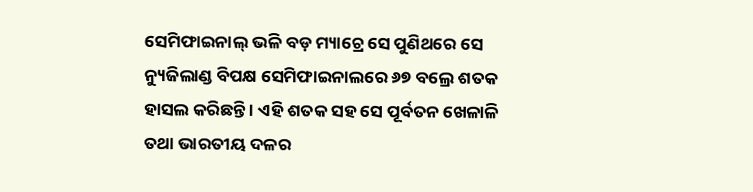ସେମିଫାଇନାଲ୍ ଭଳି ବଡ଼ ମ୍ୟାଚ୍ରେ ସେ ପୁଣିଥରେ ସେ ନ୍ୟୁଜିଲାଣ୍ଡ ବିପକ୍ଷ ସେମିଫାଇନାଲରେ ୬୭ ବଲ୍ରେ ଶତକ ହାସଲ କରିଛନ୍ତି । ଏହି ଶତକ ସହ ସେ ପୂର୍ବତନ ଖେଳାଳି ତଥା ଭାରତୀୟ ଦଳର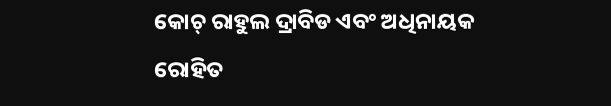କୋଚ୍ ରାହୁଲ ଦ୍ରାବିଡ ଏବଂ ଅଧିନାୟକ ରୋହିତ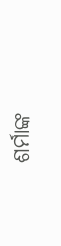ଶର୍ମାଙ୍କ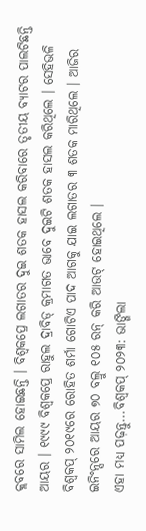କ୍ଲବରେ ସାମିଲ ହୋଇଛନ୍ତି । ବିଶ୍ବକପ୍ରେ ଲଗାତର ଦୁଇ ଶତକ ହାସଲ କରିବାରେ ତୃତୀୟ ବ୍ୟାଟର ପାଲଟିଛନ୍ତି ଆୟର । ୧୯୯୯ ବିଶ୍ବକପ୍ରେ ରାହୁଲ ଦ୍ରାବିଡ୍ କ୍ରମାଗତ ଭାବେ ଦୁଇଟି ଶତକ ହାସଲ କରିଥିଲେ । ସେହିଭଳି ବିଶ୍ବକପ୍ ୨୦୧୯ରେ ରୋହିତ ଶର୍ମା ଗୋଟିଏ ପାଦ ଆଗକୁ ଯାଇ ଲଗାତର ୩ ଶତକ ମାରିଥିଲେ । ଆଜିର ଇନିଂନ୍ସରେ ଆୟର ୭୦ ବଲ୍ରୁ ୧୦୫ ରନ୍ କରି ଆଉଟ୍ ହୋଇଥିଲେ ।
ଏହା ମଧ୍ୟ ପଢ଼ନ୍ତୁ...ବିଶ୍ବକପ୍ ୨୦୨୩: ଭାଙ୍ଗିଲା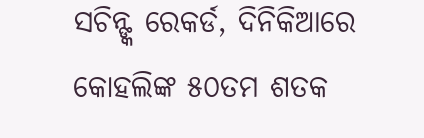ସଚିନ୍ଙ୍କ ରେକର୍ଡ, ଦିନିକିଆରେ କୋହଲିଙ୍କ ୫୦ତମ ଶତକ